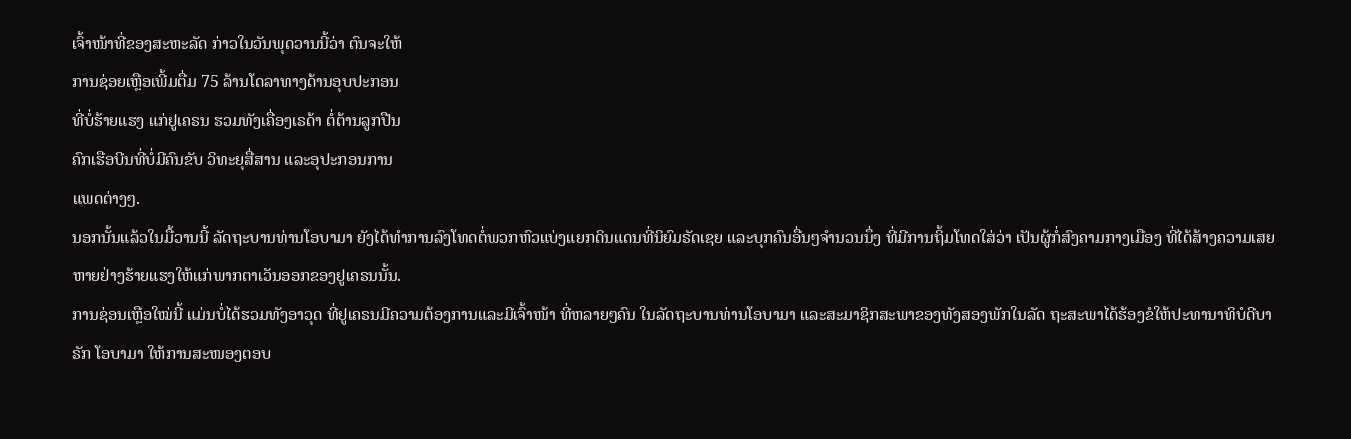ເຈົ້າໜ້າທີ່ຂອງສະຫະລັດ ກ່າວໃນວັນພຸດວານນີ້ວ່າ ຕົນຈະໃຫ້
ການຊ່ອຍເຫຼືອເພີ້ມຕື່ມ 75 ລ້ານໂດລາທາງດ້ານອຸບປະກອນ
ທີ່ບໍ່ຮ້າຍແຮງ ແກ່ຢູເຄຣນ ຮວມທັງເຄື່ອງເຣດ້າ ຕໍ່ຕ້ານລູກປືນ
ຄົກເຮືອບີນທີ່ບໍ່ມີຄົນຂັບ ວິທະຍຸສື່ສານ ແລະອຸປະກອນການ
ແພດຕ່າງໆ.
ນອກນັ້ນແລ້ວໃນມື້ວານນີ້ ລັດຖະບານທ່ານໂອບາມາ ຍັງໄດ້ທຳການລົງໂທດຕໍ່ພວກຫົວແບ່ງແຍກດິນແດນທີ່ນິຍົມຣັດເຊຍ ແລະບຸກຄົນອື່ນໆຈຳນວນນຶ່ງ ທີ່ມີການຖິ້ມໂທດໃສ່ວ່າ ເປັນຜູ້ກໍ່ສົງຄາມກາງເມືອງ ທີ່ໄດ້ສ້າງຄວາມເສຍຫາຍຢ່າງຮ້າຍແຮງໃຫ້ແກ່ພາກຕາເວັນອອກຂອງຢູເຄຣນນັ້ນ.
ການຊ່ອນເຫຼືອໃໝ່ນີ້ ແມ່ນບໍ່ໄດ້ຮວມທັງອາວຸດ ທີ່ຢູເຄຣນມີຄວາມຕ້ອງການແລະມີເຈົ້າໜ້າ ທີ່ຫລາຍໆຄົນ ໃນລັດຖະບານທ່ານໂອບາມາ ແລະສະມາຊິກສະພາຂອງທັງສອງພັກໃນລັດ ຖະສະພາໄດ້ຮ້ອງຂໍໃຫ້ປະທານາທິບໍດີບາຣັກ ໂອບາມາ ໃຫ້ການສະໜອງຕອບ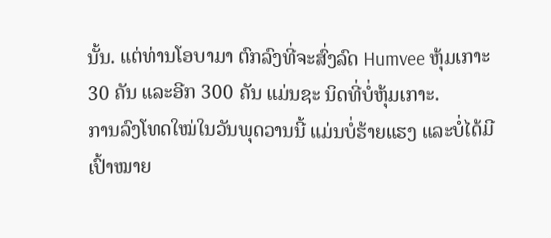ນັ້ນ. ແຕ່ທ່ານໂອບາມາ ຕົກລົງທີ່ຈະສົ່ງລົດ Humvee ຫຸ້ມເກາະ 30 ຄັນ ແລະອີກ 300 ຄັນ ແມ່ນຊະ ນິດທີ່ບໍ່ຫຸ້ມເກາະ.
ການລົງໂທດໃໝ່ໃນວັນພຸດວານນີ້ ແມ່ນບໍ່ຮ້າຍແຮງ ແລະບໍ່ໄດ້ມີເປົ້າໝາຍ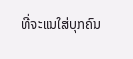ທີ່ຈະແນໃສ່ບຸກຄົນ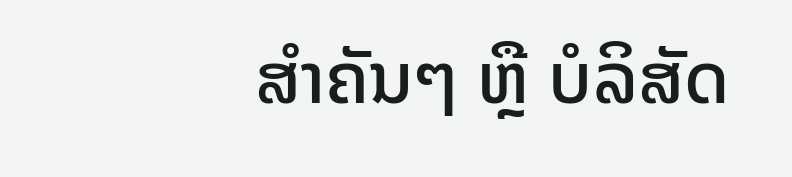ສຳຄັນໆ ຫຼື ບໍລິສັດ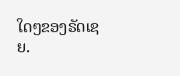ໃດໆຂອງຣັດເຊຍ.